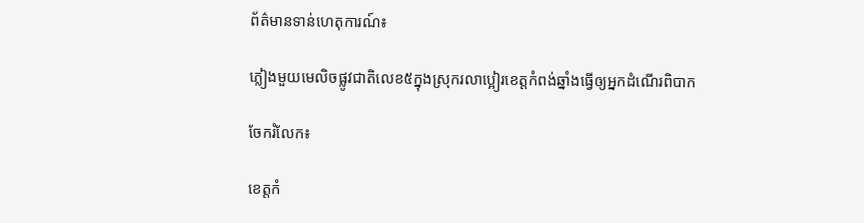ព័ត៌មានទាន់ហេតុការណ៍៖

ភ្លៀងមួយមេលិចផ្លូវជាតិលេខ៥ក្នុងស្រុករលាប្អៀរខេត្តកំពង់ឆ្នាំងធ្វើឲ្យអ្នកដំណើរពិបាក

ចែករំលែក៖

ខេត្តកំ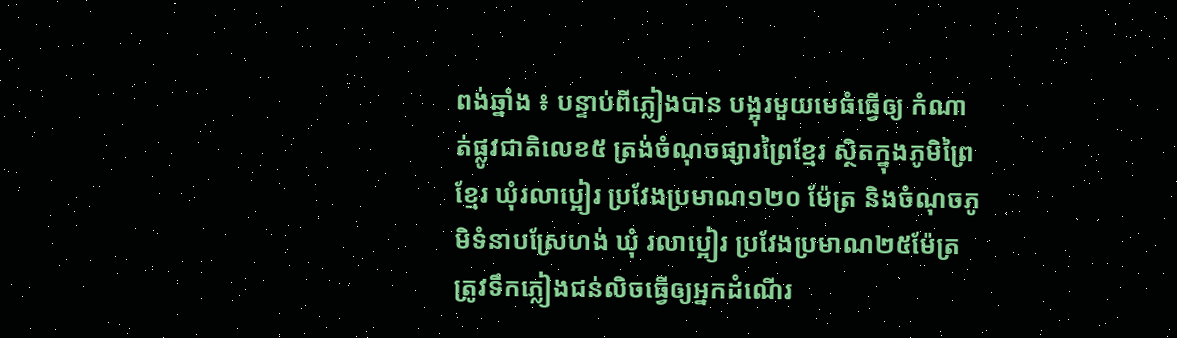ពង់ឆ្នាំង ៖ បន្ទាប់ពីភ្លៀងបាន បង្អុរមួយមេធំធ្វើឲ្យ កំណាត់ផ្លូវជាតិលេខ៥ ត្រង់ចំណុចផ្សារព្រៃខ្មែរ ស្ថិតក្នុងភូមិព្រៃ ខ្មែរ ឃុំរលាប្អៀរ ប្រវែងប្រមាណ១២០ ម៉ែត្រ និងចំណុចភូមិទំនាបស្រែហង់ ឃុំ រលាប្អៀរ ប្រវែងប្រមាណ២៥ម៉ែត្រ ត្រូវទឹកភ្លៀងជន់លិចធ្វើឲ្យអ្នកដំណើរ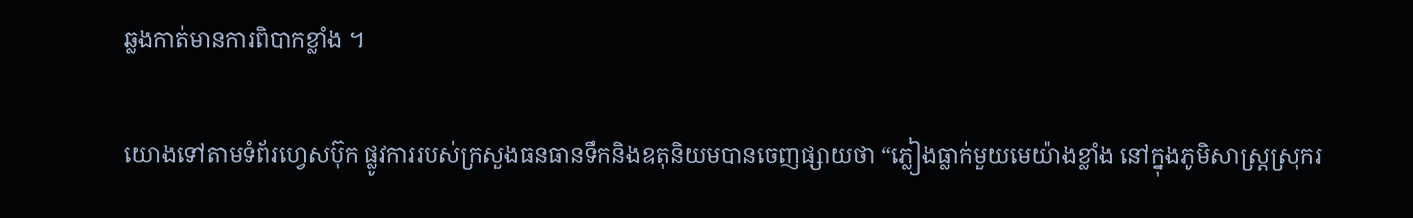ឆ្លងកាត់មានការពិបាកខ្លាំង ។

យោងទៅតាមទំព័រហ្វេសប៊ុក ផ្លូវការរបស់ក្រសួងធនធានទឹកនិងឧតុនិយមបានចេញផ្សាយថា “ភ្លៀងធ្លាក់មួយមេយ៉ាងខ្លាំង នៅក្នុងភូមិសាស្ត្រស្រុករ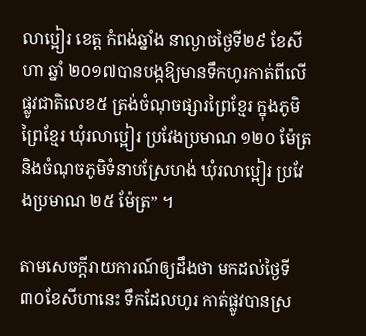លាប្អៀរ ខេត្ត កំពង់ឆ្នាំង នាល្ងាចថ្ងៃទី២៩ ខែសីហា ឆ្នាំ ២០១៧បានបង្កឱ្យមានទឹកហូរកាត់ពីលើផ្លូវជាតិលេខ៥ ត្រង់ចំណុចផ្សារព្រៃខ្មែរ ក្នុងភូមិព្រៃខ្មែរ ឃុំរលាប្អៀរ ប្រវែងប្រមាណ ១២០ ម៉ែត្រ និងចំណុចភូមិទំនាបស្រែហង់ ឃុំរលាប្អៀរ ប្រវែងប្រមាណ ២៥ ម៉ែត្រ” ។

តាមសេចក្តីរាយការណ៍ឲ្យដឹងថា មកដល់ថ្ងៃទី៣០ខែសីហានេះ ទឹកដែលហូរ កាត់ផ្លូវបានស្រ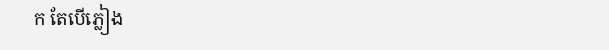ក តែបើភ្លៀង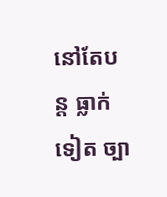នៅតែបន្ត ធ្លាក់ទៀត ច្បា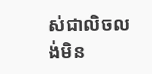ស់ជាលិចលង់មិន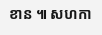ខាន ៕ សហកា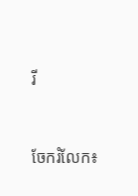រី


ចែករំលែក៖